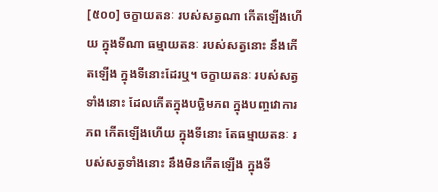[៥០០] ចក្ខាយតនៈ របស់សត្វណា កើតឡើងហើយ ក្នុងទីណា ធម្មាយតនៈ របស់សត្វនោះ នឹងកើតឡើង ក្នុងទីនោះដែរឬ។ ចក្ខាយតនៈ របស់សត្វទាំងនោះ ដែលកើតក្នុងបច្ឆិមភព ក្នុងបញ្ចវោការភព កើតឡើងហើយ ក្នុងទីនោះ តែធម្មាយតនៈ របស់សត្វទាំងនោះ នឹងមិនកើតឡើង ក្នុងទី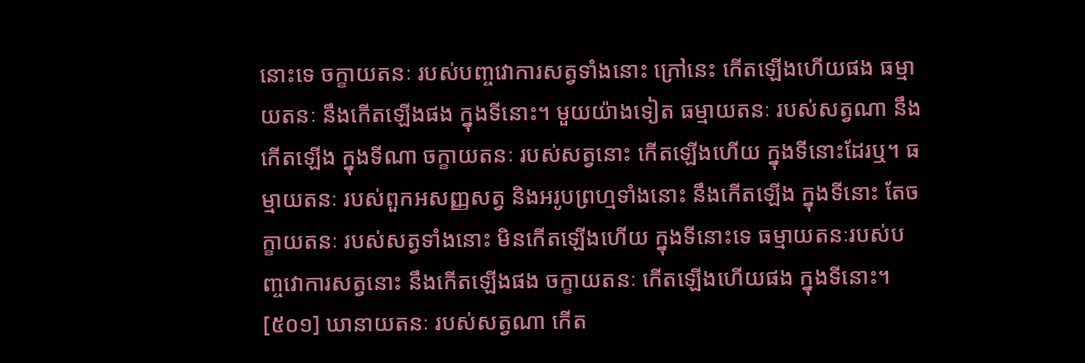នោះទេ ចក្ខាយតនៈ របស់បញ្ចវោការសត្វទាំងនោះ ក្រៅនេះ កើតឡើងហើយផង ធម្មាយតនៈ នឹងកើតឡើងផង ក្នុងទីនោះ។ មួយយ៉ាងទៀត ធម្មាយតនៈ របស់សត្វណា នឹងកើតឡើង ក្នុងទីណា ចក្ខាយតនៈ របស់សត្វនោះ កើតឡើងហើយ ក្នុងទីនោះដែរឬ។ ធម្មាយតនៈ របស់ពួកអសញ្ញសត្វ និងអរូបព្រហ្មទាំងនោះ នឹងកើតឡើង ក្នុងទីនោះ តែចក្ខាយតនៈ របស់សត្វទាំងនោះ មិនកើតឡើងហើយ ក្នុងទីនោះទេ ធម្មាយតនៈរបស់បញ្ចវោការសត្វនោះ នឹងកើតឡើងផង ចក្ខាយតនៈ កើតឡើងហើយផង ក្នុងទីនោះ។
[៥០១] ឃានាយតនៈ របស់សត្វណា កើត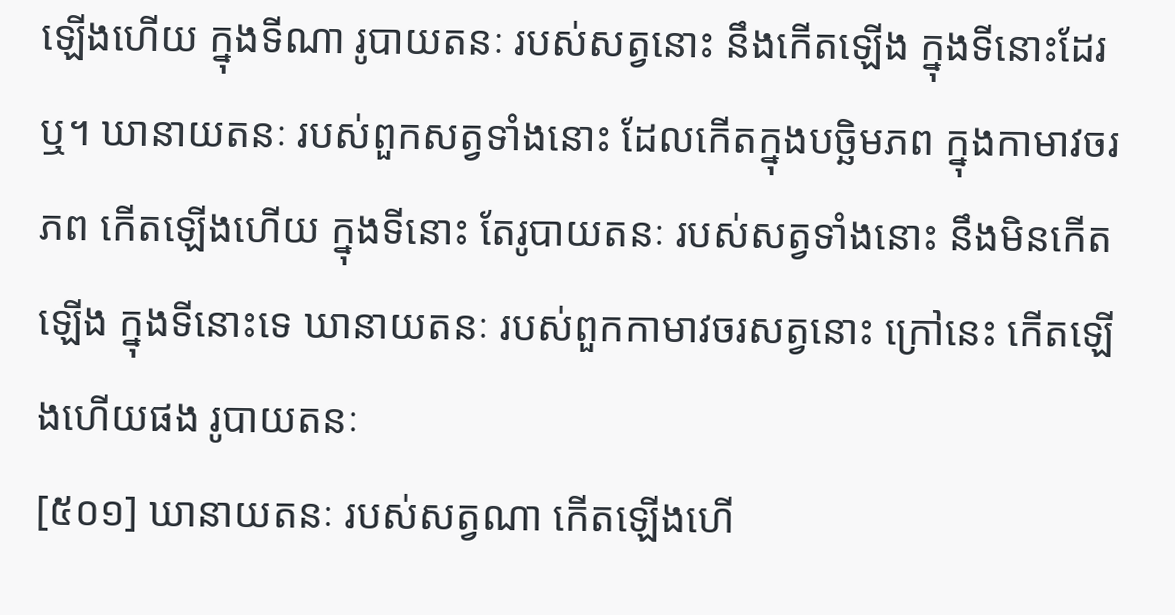ឡើងហើយ ក្នុងទីណា រូបាយតនៈ របស់សត្វនោះ នឹងកើតឡើង ក្នុងទីនោះដែរឬ។ ឃានាយតនៈ របស់ពួកសត្វទាំងនោះ ដែលកើតក្នុងបច្ឆិមភព ក្នុងកាមាវចរភព កើតឡើងហើយ ក្នុងទីនោះ តែរូបាយតនៈ របស់សត្វទាំងនោះ នឹងមិនកើតឡើង ក្នុងទីនោះទេ ឃានាយតនៈ របស់ពួកកាមាវចរសត្វនោះ ក្រៅនេះ កើតឡើងហើយផង រូបាយតនៈ
[៥០១] ឃានាយតនៈ របស់សត្វណា កើតឡើងហើ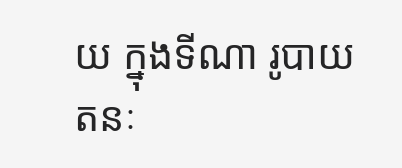យ ក្នុងទីណា រូបាយតនៈ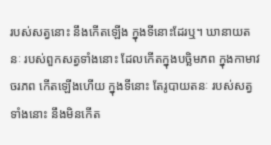របស់សត្វនោះ នឹងកើតឡើង ក្នុងទីនោះដែរឬ។ ឃានាយតនៈ របស់ពួកសត្វទាំងនោះ ដែលកើតក្នុងបច្ឆិមភព ក្នុងកាមាវចរភព កើតឡើងហើយ ក្នុងទីនោះ តែរូបាយតនៈ របស់សត្វទាំងនោះ នឹងមិនកើត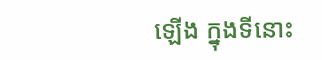ឡើង ក្នុងទីនោះ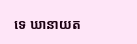ទេ ឃានាយត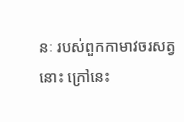នៈ របស់ពួកកាមាវចរសត្វនោះ ក្រៅនេះ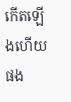កើតឡើងហើយផង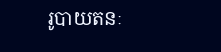រូបាយតនៈ